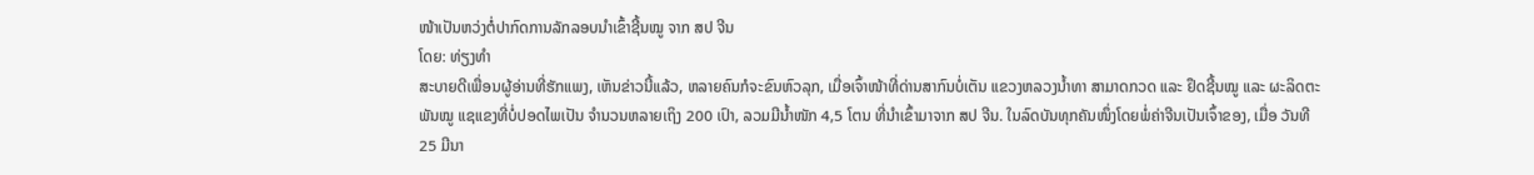ໜ້າເປັນຫວ່ງຕໍ່ປາກົດການລັກລອບນຳເຂົ້າຊີ້ນໝູ ຈາກ ສປ ຈີນ
ໂດຍ: ທ່ຽງທຳ
ສະບາຍດີເພື່ອນຜູ້ອ່ານທີ່ຮັກແພງ, ເຫັນຂ່າວນີ້ແລ້ວ, ຫລາຍຄົນກໍຈະຂົນຫົວລຸກ, ເມື່ອເຈົ້າໜ້າທີ່ດ່ານສາກົນບໍ່ເຕັນ ແຂວງຫລວງນ້ຳທາ ສາມາດກວດ ແລະ ຢຶດຊີ້ນໝູ ແລະ ຜະລິດຕະພັນໝູ ແຊແຂງທີ່ບໍ່ປອດໄພເປັນ ຈຳນວນຫລາຍເຖິງ 200 ເປົາ, ລວມມີນ້ຳໜັກ 4,5 ໂຕນ ທີ່ນຳເຂົ້າມາຈາກ ສປ ຈີນ. ໃນລົດບັນທຸກຄັນໜຶ່ງໂດຍພໍ່ຄ່າຈີນເປັນເຈົ້າຂອງ, ເມື່ອ ວັນທີ 25 ມີນາ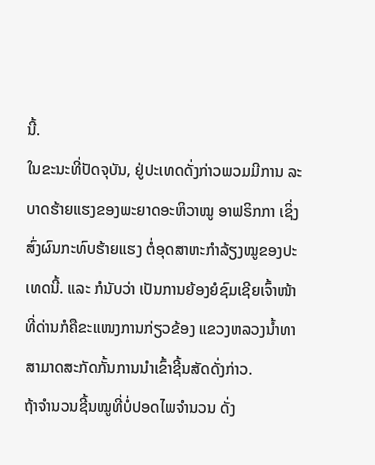ນີ້.
ໃນຂະນະທີ່ປັດຈຸບັນ, ຢູ່ປະເທດດັ່ງກ່າວພວມມີການ ລະບາດຮ້າຍແຮງຂອງພະຍາດອະຫິວາໝູ ອາຟຣິກກາ ເຊິ່ງ ສົ່ງຜົນກະທົບຮ້າຍແຮງ ຕໍ່ອຸດສາຫະກຳລ້ຽງໝູຂອງປະເທດນີ້. ແລະ ກໍນັບວ່າ ເປັນການຍ້ອງຍໍຊົມເຊີຍເຈົ້າໜ້າ ທີ່ດ່ານກໍຄືຂະແໜງການກ່ຽວຂ້ອງ ແຂວງຫລວງນ້ຳທາສາມາດສະກັດກັ້ນການນຳເຂົ້າຊີ້ນສັດດັ່ງກ່າວ.
ຖ້າຈຳນວນຊີ້ນໝູທີ່ບໍ່ປອດໄພຈຳນວນ ດັ່ງ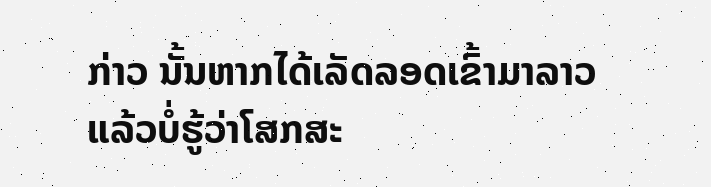ກ່າວ ນັ້ນຫາກໄດ້ເລັດລອດເຂົ້າມາລາວ ແລ້ວບໍ່ຮູ້ວ່າໂສກສະ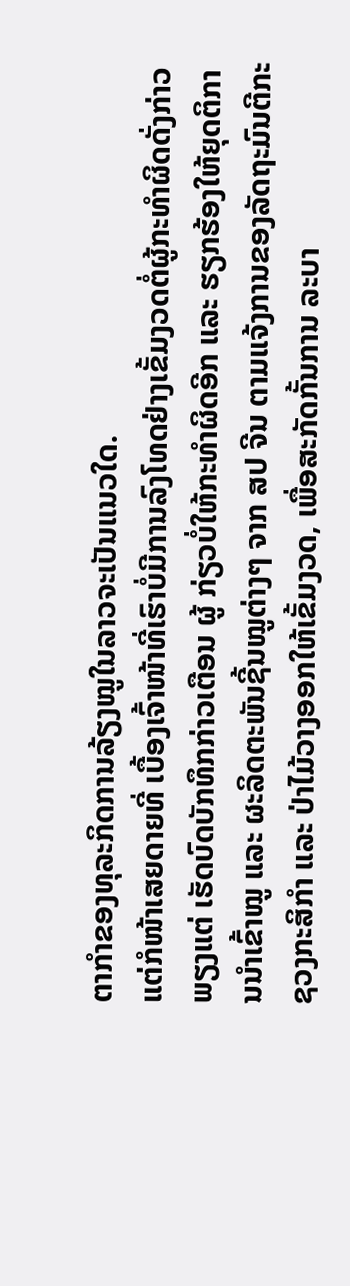ຕາກຳຂອງທຸລະກິດການລ້ຽງໝູໃນລາວຈະເປັນແນວໃດ.
ແຕ່ກໍໜ້າເສຍດາຍທີ່ ເບື້ອງເຈົ້າໜ້າທີ່ເຮົາບໍ່ມີການລົງໂທດຢ່າງເຂັ້ມງວດຕໍ່ຜູ້ກະທຳຜິດດັ່ງກ່າວພຽງແຕ່ ເຮັດບົດບັກທຶກກ່າວເຕືອນ ຜູ້ ກ່ຽວບໍ່ໃຫ້ກະທຳຜິດອີກ ແລະ ຮຽກຮ້ອງໃຫ້ຍຸດຕິການນຳເຂົ້າໝູ ແລະ ຜະລິດຕະພັນຊີ້ນໝູຕ່າງໆ ຈາກ ສປ ຈີນ ຕາມແຈ້ງການຂອງລັດຖະມົນຕີກະຊວງກະສິກຳ ແລະ ປ່າໄມ້ວາງອອກໃຫ້ເຂັ້ມງວດ, ເພື່ອສະກັດກັ້ນການ ລະບາ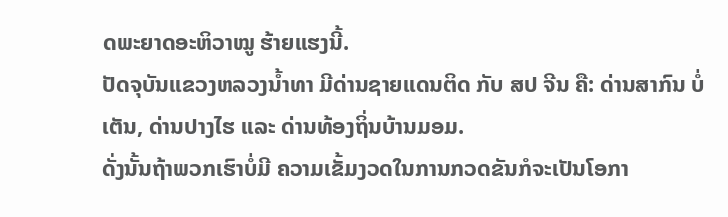ດພະຍາດອະຫິວາໝູ ຮ້າຍແຮງນີ້.
ປັດຈຸບັນແຂວງຫລວງນ້ຳທາ ມີດ່ານຊາຍແດນຕິດ ກັບ ສປ ຈີນ ຄື: ດ່ານສາກົນ ບໍ່ເຕັນ, ດ່ານປາງໄຮ ແລະ ດ່ານທ້ອງຖິ່ນບ້ານມອມ.
ດັ່ງນັ້ນຖ້າພວກເຮົາບໍ່ມີ ຄວາມເຂັ້ມງວດໃນການກວດຂັນກໍຈະເປັນໂອກາ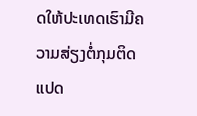ດໃຫ້ປະເທດເຮົາມີຄວາມສ່ຽງຕໍ່ກຸມຕິດແປດ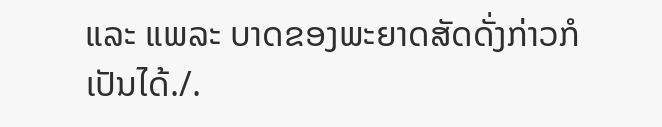ແລະ ແພລະ ບາດຂອງພະຍາດສັດດັ່ງກ່າວກໍເປັນໄດ້./.